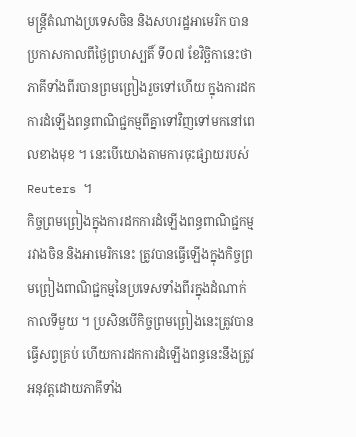មន្ត្រីតំណាងប្រទេសចិន និងសហរដ្ឋអាមេរិក បានប្រកាសកាលពីថ្ងៃព្រហស្បតិ៍ ទី០៧ ខែវិច្ឆិកានេះថា ភាគីទាំងពីរបានព្រមព្រៀងរួចទៅហើយ ក្នុងការដកការដំឡើងពន្ធពាណិជ្ជកម្មពីគ្នាទៅវិញទៅមកនៅពេលខាងមុខ ។ នេះបើយោងតាមការចុះផ្សាយរបស់ Reuters ។
កិច្ចព្រមព្រៀងក្នុងការដកការដំឡើងពន្ធពាណិជ្ជកម្មរវាងចិន និងអាមេរិកនេះ ត្រូវបានធ្វើឡើងក្នុងកិច្ចព្រមព្រៀងពាណិជ្ជកម្មនៃប្រទេសទាំងពីរក្នុងដំណាក់កាលទីមួយ ។ ប្រសិនបើកិច្ចព្រមព្រៀងនេះត្រូវបានធ្វើសព្វគ្រប់ ហើយការដកការដំឡើងពន្ធនេះនឹងត្រូវអនុវត្តដោយភាគីទាំង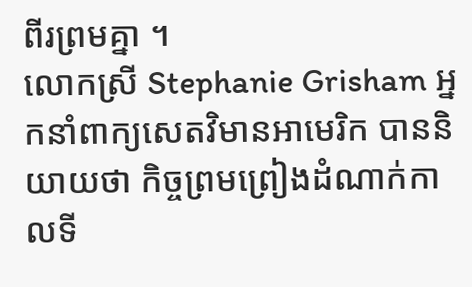ពីរព្រមគ្នា ។
លោកស្រី Stephanie Grisham អ្នកនាំពាក្យសេតវិមានអាមេរិក បាននិយាយថា កិច្ចព្រមព្រៀងដំណាក់កាលទី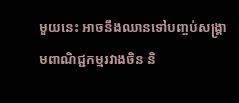មួយនេះ អាចនឹងឈានទៅបញ្ចប់សង្គ្រាមពាណិជ្ជកម្មរវាងចិន និ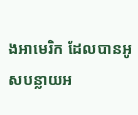ងអាមេរិក ដែលបានអូសបន្លាយអ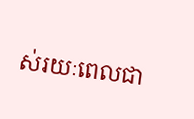ស់រយៈពេលជា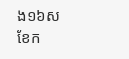ង១៦សខែក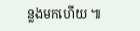ន្លងមកហើយ ៕